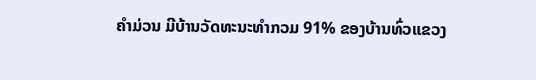ຄໍາມ່ວນ ມີບ້ານວັດທະນະທໍາກວມ 91% ຂອງບ້ານທົ່ວແຂວງ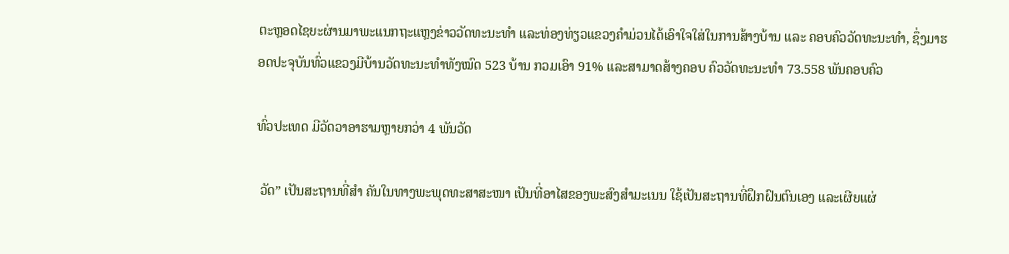ຕະຫຼອດໄຊຍະຜ່ານມາພະແນກຖະແຫຼງຂ່າວວັດທະນະທໍາ ແລະທ່ອງທ່ຽວແຂວງຄໍາມ່ວນໄດ້ເອົາໃຈໃສ່ໃນການສ້າງບ້ານ ແລະ ຄອບຄົວວັດທະນະທໍາ, ຊຶ່ງມາຮອດປະຈຸບັນທົ່ວແຂວງມີບ້ານວັດທະນະທໍາທັງໝົດ 523 ບ້ານ ກວມເອົາ 91% ແລະສາມາດສ້າງຄອບ ຄົວວັດທະນະທໍາ 73.558 ພັນຄອບຄົວ

ທົ່ວປະເທດ ມີວັດວາອາຮາມຫຼາຍກວ່າ 4 ພັນວັດ

 ວັດ” ເປັນສະຖານທີ່ສຳ ຄັນໃນທາງພະພຸດທະສາສະໜາ ເປັນທີ່ອາໄສຂອງພະສົງສຳມະເນນ ໃຊ້ເປັນສະຖານທີ່ຝຶກຝົນຕົນເອງ ແລະເຜີຍແຜ່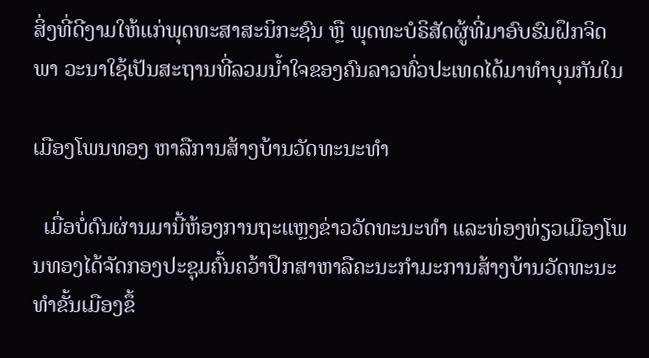ສິ່ງທີ່ດີງາມໃຫ້ແກ່ພຸດທະສາສະນິກະຊົນ ຫຼື ພຸດທະບໍຣິສັດຜູ້ທີ່ມາອົບຮົມຝຶກຈິດພາ ວະນາໃຊ້ເປັນສະຖານທີ່ລວມນໍ້າໃຈຂອງຄົນລາວທົ່ວປະເທດໄດ້ມາທຳບຸນກັນໃນ

ເມືອງໂພນທອງ ຫາລືການສ້າງບ້ານວັດທະນະທໍາ

  ເມື່ອບໍ່ດົນຜ່ານມານີ້ຫ້ອງການຖະແຫຼງຂ່າວວັດທະນະທຳ ແລະທ່ອງທ່ຽວເມືອງໂພນທອງໄດ້ຈັດກອງປະຊຸມຄົ້ນຄວ້າປຶກສາຫາລືຄະນະກຳມະການສ້າງບ້ານວັດທະນະທຳຂັ້ນເມືອງຂຶ້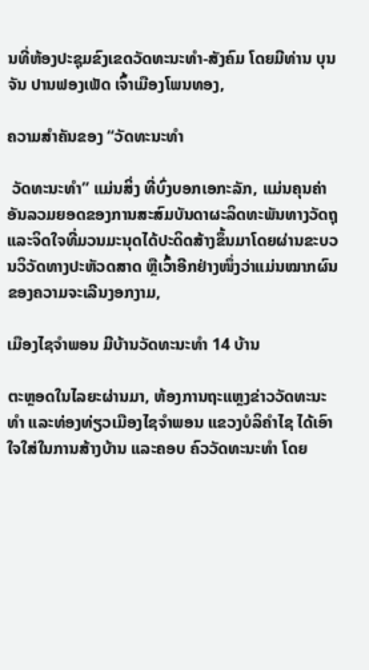ນທີ່ຫ້ອງປະຊຸມຂົງເຂດວັດທະນະທຳ-ສັງຄົມ ໂດຍມີທ່ານ ບຸນຈັນ ປານຟອງເພັດ ເຈົ້າເມືອງໂພນທອງ,

ຄວາມສໍາຄັນຂອງ “ວັດທະນະທໍາ

 ວັດທະນະທໍາ” ແມ່ນສິ່ງ ທີ່ບົ່ງບອກເອກະລັກ, ແມ່ນຄຸນຄ່າ ອັນລວມຍອດຂອງການສະສົມບັນດາຜະລິດທະພັນທາງວັດຖຸ ແລະຈິດໃຈທີ່ມວນມະນຸດໄດ້ປະດິດສ້າງຂຶ້ນມາໂດຍຜ່ານຂະບວນວິວັດທາງປະຫັວດສາດ ຫຼືເວົ້າອີກຢ່າງໜຶ່ງວ່າແມ່ນໝາກຜົນຂອງຄວາມຈະເລີນງອກງາມ,

ເມືອງໄຊຈໍາພອນ ມີບ້ານວັດທະນະທໍາ 14 ບ້ານ

ຕະຫຼອດໃນໄລຍະຜ່ານມາ, ຫ້ອງການຖະແຫຼງຂ່າວວັດທະນະທໍາ ແລະທ່ອງທ່ຽວເມືອງໄຊຈໍາພອນ ແຂວງບໍລິຄໍາໄຊ ໄດ້ເອົາໃຈໃສ່ໃນການສ້າງບ້ານ ແລະຄອບ ຄົວວັດທະນະທໍາ ໂດຍ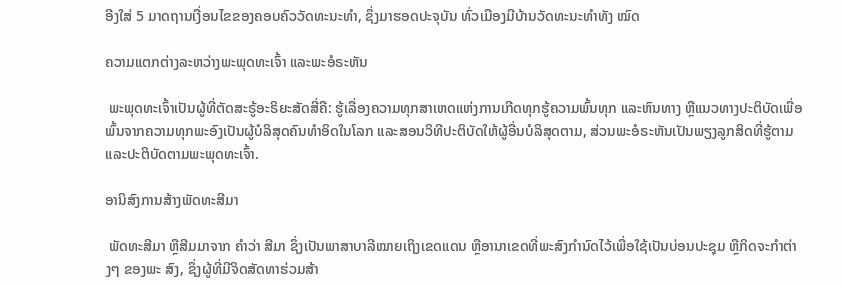ອີງໃສ່ 5 ມາດຖານເງື່ອນໄຂຂອງຄອບຄົວວັດທະນະທໍາ, ຊຶ່ງມາຮອດປະຈຸບັນ ທົ່ວເມືອງມີບ້ານວັດທະນະທໍາທັງ ໝົດ

ຄວາມແຕກຕ່າງລະຫວ່າງພະພຸດທະເຈົ້າ ແລະພະອໍຣະຫັນ

 ພະພຸດທະເຈົ້າເປັນຜູ້ທີ່ຕັດສະຣູ້ອະຣິຍະສັດສີ່ຄື: ຮູ້ເລື່ອງຄວາມທຸກສາເຫດແຫ່ງການເກີດທຸກຮູ້ຄວາມພົ້ນທຸກ ແລະຫົນທາງ ຫຼືແນວທາງປະຕິບັດເພື່ອພົ້ນຈາກຄວາມທຸກພະອົງເປັນຜູ້ບໍລິສຸດຄົນທໍາອິດໃນໂລກ ແລະສອນວິທີປະຕິບັດໃຫ້ຜູ້ອື່ນບໍລິສຸດຕາມ, ສ່ວນພະອໍຣະຫັນເປັນພຽງລູກສິດທີ່ຮູ້ຕາມ ແລະປະຕິບັດຕາມພະພຸດທະເຈົ້າ.

ອານິສົງການສ້າງພັດທະສີມາ

 ພັດທະສີມາ ຫຼືສີມມາຈາກ ຄຳວ່າ ສີມາ ຊຶ່ງເປັນພາສາບາລີໝາຍເຖິງເຂດແດນ ຫຼືອານາເຂດທີ່ພະສົງກຳນົດໄວ້ເພື່ອໃຊ້ເປັນບ່ອນປະຊຸມ ຫຼືກິດຈະກໍາຕ່າງໆ ຂອງພະ ສົງ, ຊຶ່ງຜູ້ທີ່ມີຈິດສັດທາຮ່ວມສ້າ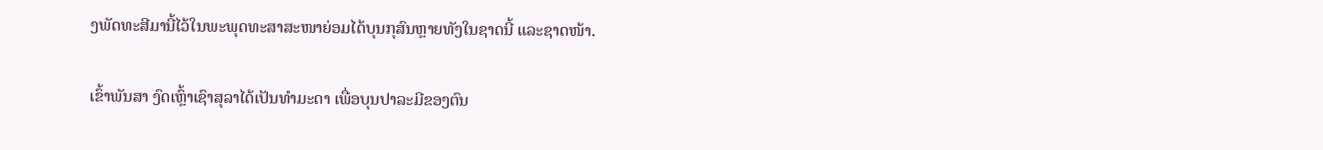ງພັດທະສີມານີ້ໄວ້ໃນພະພຸດທະສາສະໜາຍ່ອມໄດ້ບຸນກຸສົນຫຼາຍທັງໃນຊາດນີ້ ແລະຊາດໜ້າ.

ເຂົ້າພັນສາ ງົດເຫຼົ້າເຊົາສຸລາໄດ້ເປັນທຳມະດາ ເພື່ອບຸນປາລະມີຂອງຕົນ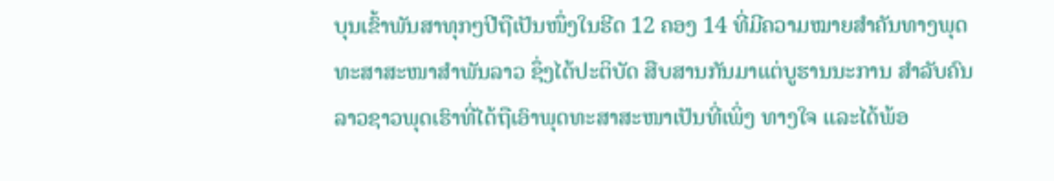ບຸນເຂົ້າພັນສາທຸກໆປີຖືເປັນໜຶ່ງໃນຮີດ 12 ຄອງ 14 ທີ່ມີຄວາມໝາຍສຳຄັນທາງພຸດທະສາສະໜາສຳພັນລາວ ຊຶ່ງໄດ້ປະຕິບັດ ສືບສານກັນມາແຕ່ບູຮານນະການ ສຳລັບຄົນລາວຊາວພຸດເຮົາທີ່ໄດ້ຖືເອົາພຸດທະສາສະໜາເປັນທີ່ເພິ່ງ ທາງໃຈ ແລະໄດ້ພ້ອ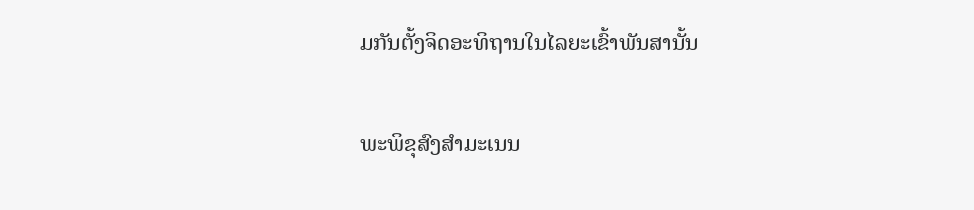ມກັນຕັ້ງຈິດອະທິຖານໃນໄລຍະເຂົ້າພັນສານັ້ນ

ພະພິຂຸສົງສຳມະເນນ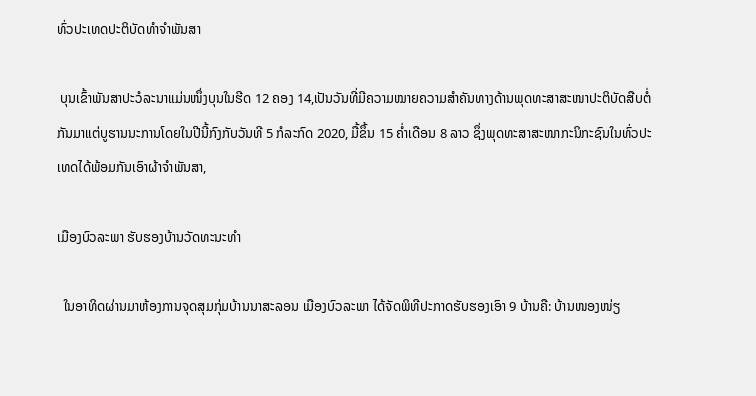ທົ່ວປະເທດປະຕິບັດທຳຈຳພັນສາ

 ບຸນເຂົ້າພັນສາປະວໍລະນາແມ່ນໜຶ່ງບຸນໃນຮີດ 12 ຄອງ 14,ເປັນວັນທີ່ມີຄວາມໝາຍຄວາມສໍາຄັນທາງດ້ານພຸດທະສາສະໜາປະຕິບັດສືບຕໍ່ກັນມາແຕ່ບູຮານນະການໂດຍໃນປີນີ້ກົງກັບວັນທີ 5 ກໍລະກົດ 2020, ມື້ຂຶ້ນ 15 ຄໍ່າເດືອນ 8 ລາວ ຊຶ່ງພຸດທະສາສະໜາກະນິກະຊົນໃນທົ່ວປະເທດໄດ້ພ້ອມກັນເອົາຜ້າຈໍາພັນສາ,

ເມືອງບົວລະພາ ຮັບຮອງບ້ານວັດທະນະທຳ

  ໃນອາທິດຜ່ານມາຫ້ອງການຈຸດສຸມກຸ່ມບ້ານນາສະລອນ ເມືອງບົວລະພາ ໄດ້ຈັດພິທີປະກາດຮັບຮອງເອົາ 9 ບ້ານຄື: ບ້ານໜອງໜ່ຽ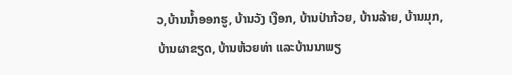ວ,ບ້ານນໍ້າອອກຮູ, ບ້ານວັງ ເງືອກ, ບ້ານປ່າກ້ວຍ, ບ້ານລ້າຍ, ບ້ານມຸກ, ບ້ານຜາຂຽດ, ບ້ານຫ້ວຍທ່າ ແລະບ້ານນາພຽ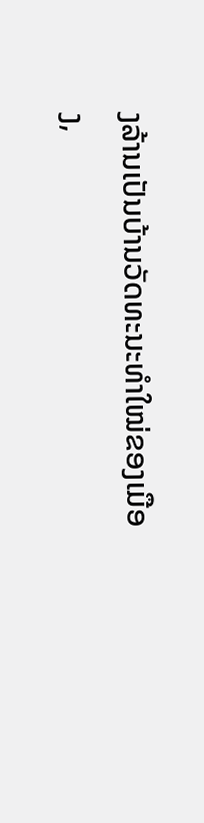ງລ້ານເປັນບ້ານວັດທະນະທຳໃໝ່ຂອງເມືອງ,